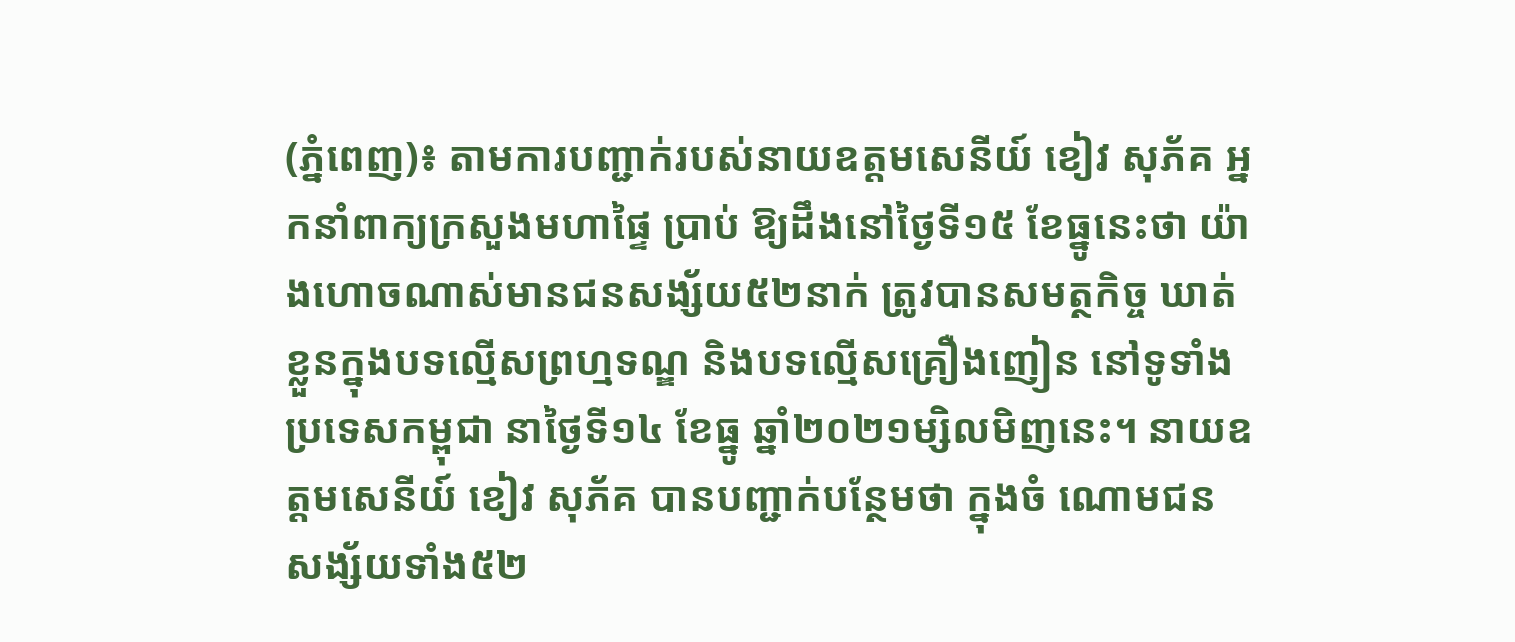(ភ្នំពេញ)៖ តាមការបញ្ជាក់របស់នាយឧត្តមសេនីយ៍ ខៀវ សុភ័គ អ្នកនាំពាក្យក្រសួងមហាផ្ទៃ ប្រាប់ ឱ្យដឹងនៅថ្ងៃទី១៥ ខែធ្នូនេះថា យ៉ាងហោចណាស់មានជនសង្ស័យ៥២នាក់ ត្រូវបានសមត្ថកិច្ច ឃាត់ខ្លួនក្នុងបទល្មើសព្រហ្មទណ្ឌ និងបទល្មើសគ្រឿងញៀន នៅទូទាំងប្រទេសកម្ពុជា នាថ្ងៃទី១៤ ខែធ្នូ ឆ្នាំ២០២១ម្សិលមិញនេះ។ នាយឧត្តមសេនីយ៍ ខៀវ សុភ័គ បានបញ្ជាក់បន្ថែមថា ក្នុងចំ ណោមជនសង្ស័យទាំង៥២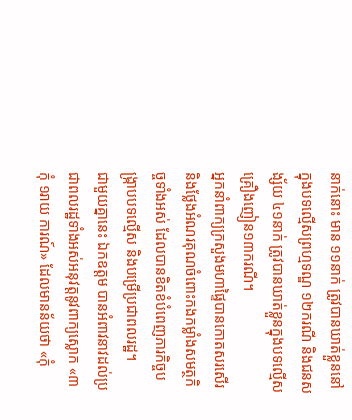នាក់នោះ មាន ១១នាក់ ត្រូវបានឃាត់ខ្លួននៅក្នុងបទល្មើសព្រហ្មទណ្ឌ ១២ករណី និងជនសង្ស័យ ៤១នាក់ ត្រូវបានឃាត់ខ្លួនក្នុងបទល្មើសគ្រឿងញៀន១៣ករណី។
អ្នកនាំពាក្យក្រសួងមហាផ្ទៃបានកោតសរសើរនិងថ្លែងអំណរគុណចំពោះកងកម្លាំងសមត្ថកិច្ចទាំងអស់ ដែលបានខិតខំបំពេញភារកិច្ចបង្ក្រាបបទល្មើស និងបម្រើប្រជាពលរដ្ឋ។
ជាមួយគ្នានេះ ឯកឧត្តម បានអំពាវនាវដល់ប្រជាពលរដ្ឋទាំងអស់អនុវត្តនូវពាក្យស្លោក «៣កុំ ១រាយ ការណ៍» ដែលមានន័យថា «កុំ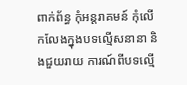ពាក់ព័ន្ធ កុំអន្តរាគមន៍ កុំលើកលែងក្នុងបទល្មើសនានា និងជួយរាយ ការណ៍ពីបទល្មើ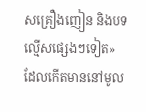សគ្រឿងញៀន និងបទល្មើសផ្សេងៗទៀត» ដែលកើតមាននៅមូល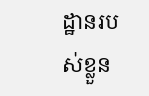ដ្ឋានរបស់ខ្លួន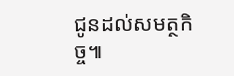ជូនដល់សមត្ថកិច្ច៕